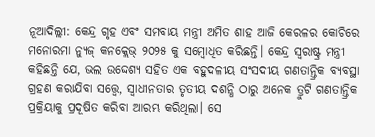ନୂଆଦିଲ୍ଲୀ: କେନ୍ଦ୍ର ଗୃହ ଏବଂ ସମବାୟ ମନ୍ତ୍ରୀ ଅମିତ ଶାହ ଆଜି କେରଳର କୋଚିରେ ମନୋରମା ନ୍ୟୁଜ୍ କନକ୍ଲେଭ୍ ୨୦୨୫ କୁ ସମ୍ବୋଧିତ କରିଛନ୍ତି। କେନ୍ଦ୍ର ସ୍ୱରାଷ୍ଟ୍ର ମନ୍ତ୍ରୀ କହିଛନ୍ତି ଯେ, ଭଲ ଉଦ୍ଦେଶ୍ୟ ସହିତ ଏକ ବହୁଦଳୀୟ ସଂସଦୀୟ ଗଣତାନ୍ତ୍ରିକ ବ୍ୟବସ୍ଥା ଗ୍ରହଣ କରାଯିବା ସତ୍ତ୍ୱେ, ସ୍ୱାଧୀନତାର ତୃତୀୟ ଦଶନ୍ଧି ଠାରୁ ଅନେକ ତ୍ରୁଟି ଗଣତାନ୍ତ୍ରିକ ପ୍ରକ୍ରିୟାକୁ ପ୍ରଦୂଷିତ କରିବା ଆରମ୍ଭ କରିଥିଲା। ସେ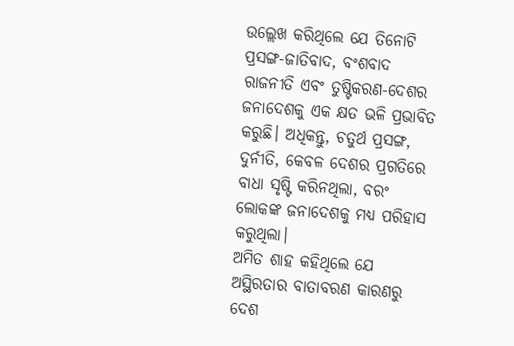ଉଲ୍ଲେଖ କରିଥିଲେ ଯେ ତିନୋଟି ପ୍ରସଙ୍ଗ-ଜାତିବାଦ, ବଂଶବାଦ ରାଜନୀତି ଏବଂ ତୁଷ୍ଟିକରଣ-ଦେଶର ଜନାଦେଶକୁ ଏକ କ୍ଷତ ଭଳି ପ୍ରଭାବିତ କରୁଛି। ଅଧିକନ୍ତୁ, ଚତୁର୍ଥ ପ୍ରସଙ୍ଗ, ଦୁର୍ନୀତି, କେବଳ ଦେଶର ପ୍ରଗତିରେ ବାଧା ସୃଷ୍ଟି କରିନଥିଲା, ବରଂ ଲୋକଙ୍କ ଜନାଦେଶକୁ ମଧ୍ୟ ପରିହାସ କରୁଥିଲା।
ଅମିତ ଶାହ କହିଥିଲେ ଯେ ଅସ୍ଥିରତାର ବାତାବରଣ କାରଣରୁ ଦେଶ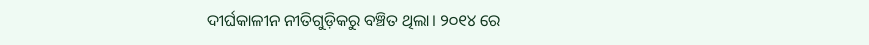ଦୀର୍ଘକାଳୀନ ନୀତିଗୁଡ଼ିକରୁ ବଞ୍ଚିତ ଥିଲା। ୨୦୧୪ ରେ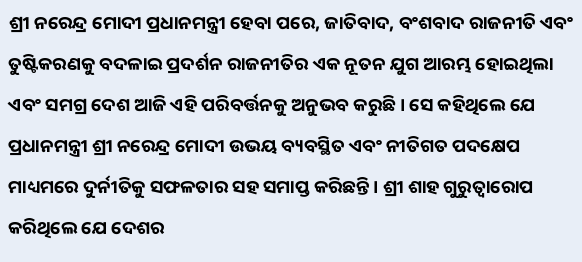ଶ୍ରୀ ନରେନ୍ଦ୍ର ମୋଦୀ ପ୍ରଧାନମନ୍ତ୍ରୀ ହେବା ପରେ, ଜାତିବାଦ, ବଂଶବାଦ ରାଜନୀତି ଏବଂ ତୁଷ୍ଟିକରଣକୁ ବଦଳାଇ ପ୍ରଦର୍ଶନ ରାଜନୀତିର ଏକ ନୂତନ ଯୁଗ ଆରମ୍ଭ ହୋଇଥିଲା ଏବଂ ସମଗ୍ର ଦେଶ ଆଜି ଏହି ପରିବର୍ତ୍ତନକୁ ଅନୁଭବ କରୁଛି। ସେ କହିଥିଲେ ଯେ ପ୍ରଧାନମନ୍ତ୍ରୀ ଶ୍ରୀ ନରେନ୍ଦ୍ର ମୋଦୀ ଉଭୟ ବ୍ୟବସ୍ଥିତ ଏବଂ ନୀତିଗତ ପଦକ୍ଷେପ ମାଧ୍ୟମରେ ଦୁର୍ନୀତିକୁ ସଫଳତାର ସହ ସମାପ୍ତ କରିଛନ୍ତି। ଶ୍ରୀ ଶାହ ଗୁରୁତ୍ୱାରୋପ କରିଥିଲେ ଯେ ଦେଶର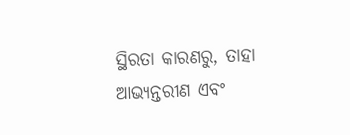ସ୍ଥିରତା କାରଣରୁ, ତାହା ଆଭ୍ୟନ୍ତରୀଣ ଏବଂ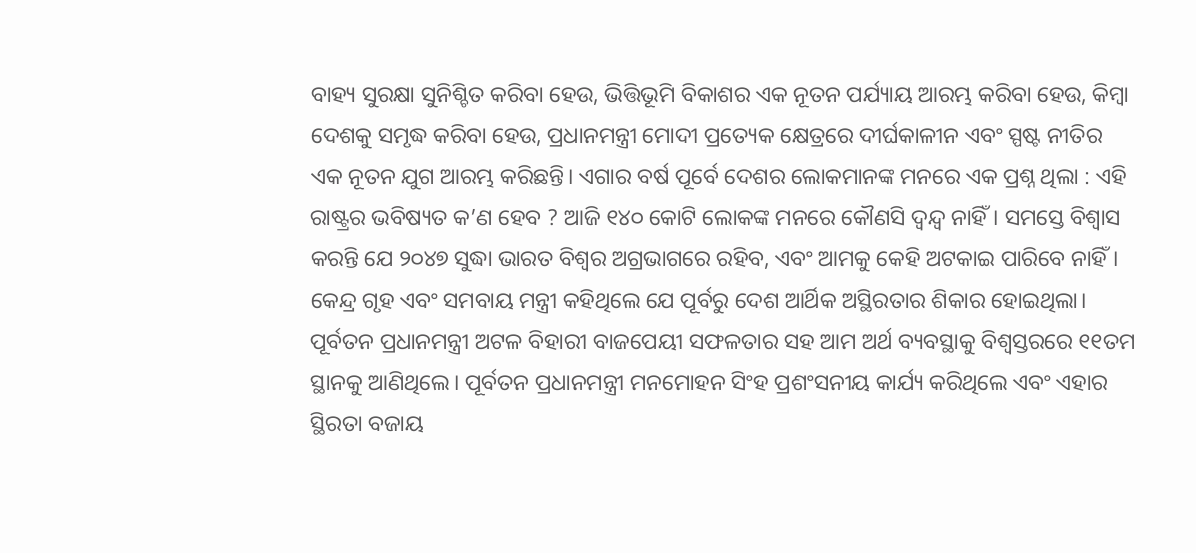ବାହ୍ୟ ସୁରକ୍ଷା ସୁନିଶ୍ଚିତ କରିବା ହେଉ, ଭିତ୍ତିଭୂମି ବିକାଶର ଏକ ନୂତନ ପର୍ଯ୍ୟାୟ ଆରମ୍ଭ କରିବା ହେଉ, କିମ୍ବା ଦେଶକୁ ସମୃଦ୍ଧ କରିବା ହେଉ, ପ୍ରଧାନମନ୍ତ୍ରୀ ମୋଦୀ ପ୍ରତ୍ୟେକ କ୍ଷେତ୍ରରେ ଦୀର୍ଘକାଳୀନ ଏବଂ ସ୍ପଷ୍ଟ ନୀତିର ଏକ ନୂତନ ଯୁଗ ଆରମ୍ଭ କରିଛନ୍ତି। ଏଗାର ବର୍ଷ ପୂର୍ବେ ଦେଶର ଲୋକମାନଙ୍କ ମନରେ ଏକ ପ୍ରଶ୍ନ ଥିଲା : ଏହି ରାଷ୍ଟ୍ରର ଭବିଷ୍ୟତ କ’ଣ ହେବ ? ଆଜି ୧୪୦ କୋଟି ଲୋକଙ୍କ ମନରେ କୌଣସି ଦ୍ୱନ୍ଦ୍ୱ ନାହିଁ। ସମସ୍ତେ ବିଶ୍ୱାସ କରନ୍ତି ଯେ ୨୦୪୭ ସୁଦ୍ଧା ଭାରତ ବିଶ୍ୱର ଅଗ୍ରଭାଗରେ ରହିବ, ଏବଂ ଆମକୁ କେହି ଅଟକାଇ ପାରିବେ ନାହିଁ।
କେନ୍ଦ୍ର ଗୃହ ଏବଂ ସମବାୟ ମନ୍ତ୍ରୀ କହିଥିଲେ ଯେ ପୂର୍ବରୁ ଦେଶ ଆର୍ଥିକ ଅସ୍ଥିରତାର ଶିକାର ହୋଇଥିଲା। ପୂର୍ବତନ ପ୍ରଧାନମନ୍ତ୍ରୀ ଅଟଳ ବିହାରୀ ବାଜପେୟୀ ସଫଳତାର ସହ ଆମ ଅର୍ଥ ବ୍ୟବସ୍ଥାକୁ ବିଶ୍ୱସ୍ତରରେ ୧୧ତମ ସ୍ଥାନକୁ ଆଣିଥିଲେ। ପୂର୍ବତନ ପ୍ରଧାନମନ୍ତ୍ରୀ ମନମୋହନ ସିଂହ ପ୍ରଶଂସନୀୟ କାର୍ଯ୍ୟ କରିଥିଲେ ଏବଂ ଏହାର ସ୍ଥିରତା ବଜାୟ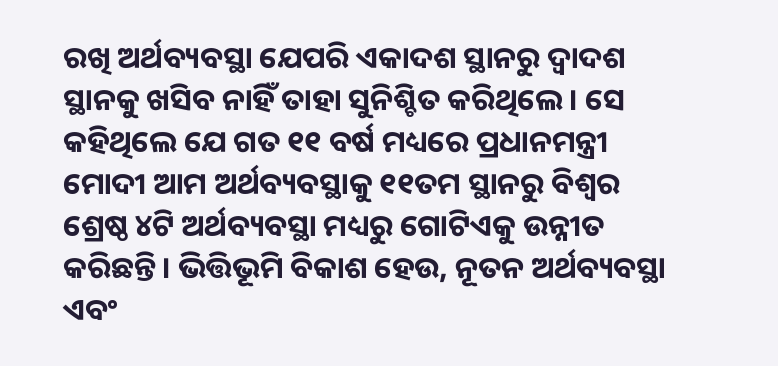ରଖି ଅର୍ଥବ୍ୟବସ୍ଥା ଯେପରି ଏକାଦଶ ସ୍ଥାନରୁ ଦ୍ୱାଦଶ ସ୍ଥାନକୁ ଖସିବ ନାହିଁ ତାହା ସୁନିଶ୍ଚିତ କରିଥିଲେ। ସେ କହିଥିଲେ ଯେ ଗତ ୧୧ ବର୍ଷ ମଧ୍ୟରେ ପ୍ରଧାନମନ୍ତ୍ରୀ ମୋଦୀ ଆମ ଅର୍ଥବ୍ୟବସ୍ଥାକୁ ୧୧ତମ ସ୍ଥାନରୁ ବିଶ୍ୱର ଶ୍ରେଷ୍ଠ ୪ଟି ଅର୍ଥବ୍ୟବସ୍ଥା ମଧ୍ୟରୁ ଗୋଟିଏକୁ ଉନ୍ନୀତ କରିଛନ୍ତି। ଭିତ୍ତିଭୂମି ବିକାଶ ହେଉ, ନୂତନ ଅର୍ଥବ୍ୟବସ୍ଥା ଏବଂ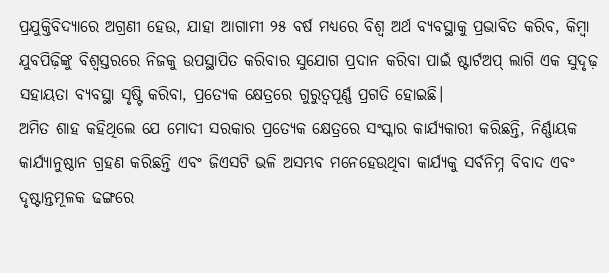ପ୍ରଯୁକ୍ତିବିଦ୍ୟାରେ ଅଗ୍ରଣୀ ହେଉ, ଯାହା ଆଗାମୀ ୨୫ ବର୍ଷ ମଧ୍ୟରେ ବିଶ୍ୱ ଅର୍ଥ ବ୍ୟବସ୍ଥାକୁ ପ୍ରଭାବିତ କରିବ, କିମ୍ବା ଯୁବପିଢ଼ିଙ୍କୁ ବିଶ୍ୱସ୍ତରରେ ନିଜକୁ ଉପସ୍ଥାପିତ କରିବାର ସୁଯୋଗ ପ୍ରଦାନ କରିବା ପାଇଁ ଷ୍ଟାର୍ଟଅପ୍ ଲାଗି ଏକ ସୁଦୃଢ଼ ସହାୟତା ବ୍ୟବସ୍ଥା ସୃଷ୍ଟି କରିବା, ପ୍ରତ୍ୟେକ କ୍ଷେତ୍ରରେ ଗୁରୁତ୍ୱପୂର୍ଣ୍ଣ ପ୍ରଗତି ହୋଇଛି।
ଅମିତ ଶାହ କହିଥିଲେ ଯେ ମୋଦୀ ସରକାର ପ୍ରତ୍ୟେକ କ୍ଷେତ୍ରରେ ସଂସ୍କାର କାର୍ଯ୍ୟକାରୀ କରିଛନ୍ତି, ନିର୍ଣ୍ଣାୟକ କାର୍ଯ୍ୟାନୁଷ୍ଠାନ ଗ୍ରହଣ କରିଛନ୍ତି ଏବଂ ଜିଏସଟି ଭଳି ଅସମ୍ଭବ ମନେହେଉଥିବା କାର୍ଯ୍ୟକୁ ସର୍ବନିମ୍ନ ବିବାଦ ଏବଂ ଦୃଷ୍ଟାନ୍ତମୂଳକ ଢଙ୍ଗରେ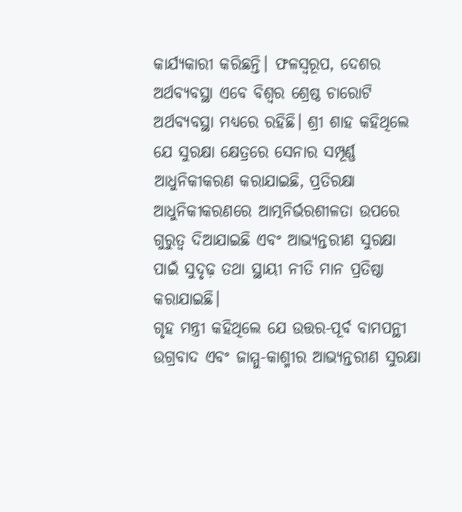କାର୍ଯ୍ୟକାରୀ କରିଛନ୍ତି। ଫଳସ୍ୱରୂପ, ଦେଶର ଅର୍ଥବ୍ୟବସ୍ଥା ଏବେ ବିଶ୍ୱର ଶ୍ରେଷ୍ଠ ଚାରୋଟି ଅର୍ଥବ୍ୟବସ୍ଥା ମଧ୍ୟରେ ରହିଛି। ଶ୍ରୀ ଶାହ କହିଥିଲେ ଯେ ସୁରକ୍ଷା କ୍ଷେତ୍ରରେ ସେନାର ସମ୍ପୂର୍ଣ୍ଣ ଆଧୁନିକୀକରଣ କରାଯାଇଛି, ପ୍ରତିରକ୍ଷା ଆଧୁନିକୀକରଣରେ ଆତ୍ମନିର୍ଭରଶୀଳତା ଉପରେ ଗୁରୁତ୍ୱ ଦିଆଯାଇଛି ଏବଂ ଆଭ୍ୟନ୍ତରୀଣ ସୁରକ୍ଷା ପାଇଁ ସୁଦୃଢ଼ ତଥା ସ୍ଥାୟୀ ନୀତି ମାନ ପ୍ରତିଷ୍ଠା କରାଯାଇଛି।
ଗୃହ ମନ୍ତ୍ରୀ କହିଥିଲେ ଯେ ଉତ୍ତର-ପୂର୍ବ ବାମପନ୍ଥୀ ଉଗ୍ରବାଦ ଏବଂ ଜାମ୍ମୁ-କାଶ୍ମୀର ଆଭ୍ୟନ୍ତରୀଣ ସୁରକ୍ଷା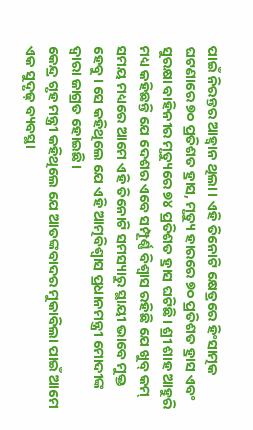ପାଇଁ ନିରନ୍ତର ଆହ୍ୱାନ ଥିଲା। ଏହି ତିନୋଟି କ୍ଷେତ୍ରରେ ହିଂସାତ୍ମକ ଘଟଣାରେ ୭୦ ପ୍ରତିଶତ ହ୍ରାସ, ମୃତ୍ୟୁ ହାରରେ ୭୦ ପ୍ରତିଶତ ହ୍ରାସ ଏବଂ ସୁରକ୍ଷା ବାହିନୀର ମୃତ୍ୟୁରେ ୭୪ ପ୍ରତିଶତ ହ୍ରାସ ଘଟିଛି। ଶ୍ରୀ ଶାହ ଆହୁରି ମଧ୍ୟ କହିଛନ୍ତି ଯେ ଦେଶର ଏବେ ସମ୍ପୂର୍ଣ୍ଣ ବିଶ୍ୱାସ ରହିଛି ଯେ ଖୁବ୍ କମ୍ ସମୟ ମଧ୍ୟରେ ଆମେ ଏହି ତିନୋଟି ସମସ୍ୟାରୁ ସ୍ଥାୟୀ ଭାବେ ମୁକ୍ତ ହେବୁ। ସେ କହିଥିଲେ ଯେ ଏହି ଆତ୍ମବିଶ୍ୱାସ ପ୍ରଧାନମନ୍ତ୍ରୀ ମୋଦୀଙ୍କ ଦ୍ୱାରା ଜାଗ୍ରତ ହୋଇଛି।
କେନ୍ଦ୍ର ଗୃହ ମନ୍ତ୍ରୀ କହିଥିଲେ ଯେ ଆତଙ୍କବାଦର ମୁକାବିଲା ପାଇଁ ଆମେ ଏକ ସୁଦୃଢ଼ ବ୍ୟବସ୍ଥା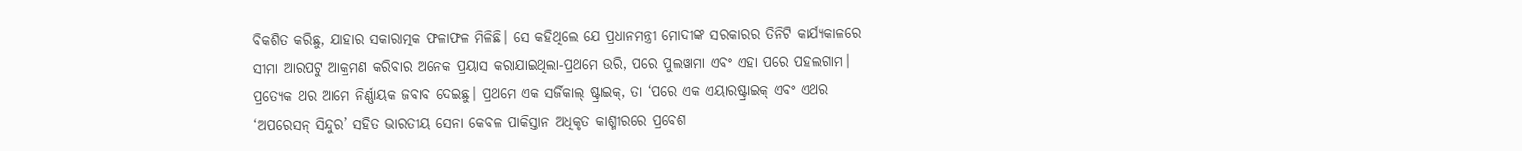ବିକଶିତ କରିଛୁ, ଯାହାର ସକାରାତ୍ମକ ଫଳାଫଳ ମିଳିଛି। ସେ କହିଥିଲେ ଯେ ପ୍ରଧାନମନ୍ତ୍ରୀ ମୋଦୀଙ୍କ ସରକାରର ତିନିଟି କାର୍ଯ୍ୟକାଳରେ ସୀମା ଆରପଟୁ ଆକ୍ରମଣ କରିବାର ଅନେକ ପ୍ରୟାସ କରାଯାଇଥିଲା-ପ୍ରଥମେ ଉରି, ପରେ ପୁଲୱାମା ଏବଂ ଏହା ପରେ ପହଲଗାମ। ପ୍ରତ୍ୟେକ ଥର ଆମେ ନିର୍ଣ୍ଣାୟକ ଜବାବ ଦେଇଛୁ। ପ୍ରଥମେ ଏକ ସର୍ଜିକାଲ୍ ଷ୍ଟ୍ରାଇକ୍, ତା ‘ପରେ ଏକ ଏୟାରଷ୍ଟ୍ରାଇକ୍ ଏବଂ ଏଥର ‘ଅପରେସନ୍ ସିନ୍ଦୁର’ ସହିତ ଭାରତୀୟ ସେନା କେବଳ ପାକିସ୍ତାନ ଅଧିକୃତ କାଶ୍ମୀରରେ ପ୍ରବେଶ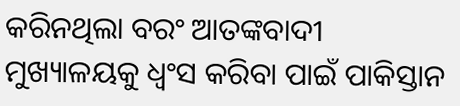କରିନଥିଲା ବରଂ ଆତଙ୍କବାଦୀ ମୁଖ୍ୟାଳୟକୁ ଧ୍ୱଂସ କରିବା ପାଇଁ ପାକିସ୍ତାନ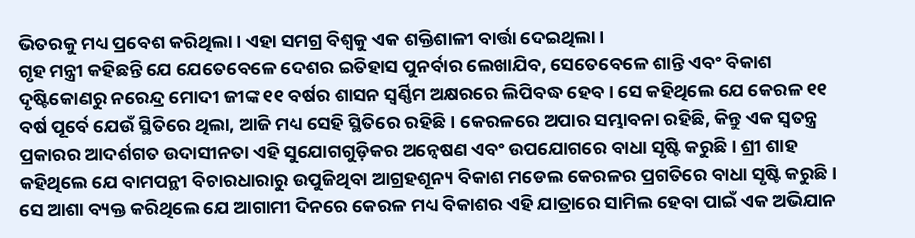ଭିତରକୁ ମଧ୍ୟ ପ୍ରବେଶ କରିଥିଲା। ଏହା ସମଗ୍ର ବିଶ୍ୱକୁ ଏକ ଶକ୍ତିଶାଳୀ ବାର୍ତ୍ତା ଦେଇଥିଲା।
ଗୃହ ମନ୍ତ୍ରୀ କହିଛନ୍ତି ଯେ ଯେତେବେଳେ ଦେଶର ଇତିହାସ ପୁନର୍ବାର ଲେଖାଯିବ, ସେତେବେଳେ ଶାନ୍ତି ଏବଂ ବିକାଶ ଦୃଷ୍ଟିକୋଣରୁ ନରେନ୍ଦ୍ର ମୋଦୀ ଜୀଙ୍କ ୧୧ ବର୍ଷର ଶାସନ ସ୍ୱର୍ଣ୍ଣିମ ଅକ୍ଷରରେ ଲିପିବଦ୍ଧ ହେବ। ସେ କହିଥିଲେ ଯେ କେରଳ ୧୧ ବର୍ଷ ପୂର୍ବେ ଯେଉଁ ସ୍ଥିତିରେ ଥିଲା, ଆଜି ମଧ୍ୟ ସେହି ସ୍ଥିତିରେ ରହିଛି। କେରଳରେ ଅପାର ସମ୍ଭାବନା ରହିଛି, କିନ୍ତୁ ଏକ ସ୍ୱତନ୍ତ୍ର ପ୍ରକାରର ଆଦର୍ଶଗତ ଉଦାସୀନତା ଏହି ସୁଯୋଗଗୁଡ଼ିକର ଅନ୍ୱେଷଣ ଏବଂ ଉପଯୋଗରେ ବାଧା ସୃଷ୍ଟି କରୁଛି। ଶ୍ରୀ ଶାହ କହିଥିଲେ ଯେ ବାମପନ୍ଥୀ ବିଚାରଧାରାରୁ ଉପୁଜିଥିବା ଆଗ୍ରହଶୂନ୍ୟ ବିକାଶ ମଡେଲ କେରଳର ପ୍ରଗତିରେ ବାଧା ସୃଷ୍ଟି କରୁଛି। ସେ ଆଶା ବ୍ୟକ୍ତ କରିଥିଲେ ଯେ ଆଗାମୀ ଦିନରେ କେରଳ ମଧ୍ୟ ବିକାଶର ଏହି ଯାତ୍ରାରେ ସାମିଲ ହେବା ପାଇଁ ଏକ ଅଭିଯାନ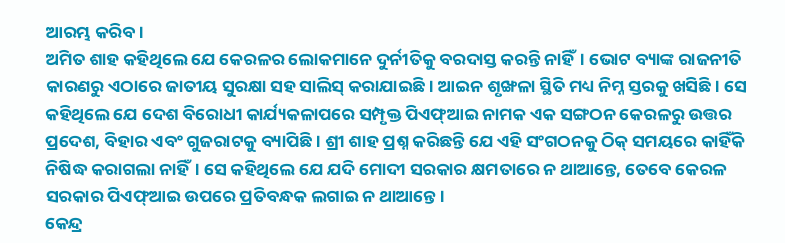ଆରମ୍ଭ କରିବ।
ଅମିତ ଶାହ କହିଥିଲେ ଯେ କେରଳର ଲୋକମାନେ ଦୁର୍ନୀତିକୁ ବରଦାସ୍ତ କରନ୍ତି ନାହିଁ। ଭୋଟ ବ୍ୟାଙ୍କ ରାଜନୀତି କାରଣରୁ ଏଠାରେ ଜାତୀୟ ସୁରକ୍ଷା ସହ ସାଲିସ୍ କରାଯାଇଛି। ଆଇନ ଶୃଙ୍ଖଳା ସ୍ଥିତି ମଧ୍ୟ ନିମ୍ନ ସ୍ତରକୁ ଖସିଛି। ସେ କହିଥିଲେ ଯେ ଦେଶ ବିରୋଧୀ କାର୍ଯ୍ୟକଳାପରେ ସମ୍ପୃକ୍ତ ପିଏଫ୍ଆଇ ନାମକ ଏକ ସଙ୍ଗଠନ କେରଳରୁ ଉତ୍ତର ପ୍ରଦେଶ, ବିହାର ଏବଂ ଗୁଜରାଟକୁ ବ୍ୟାପିଛି। ଶ୍ରୀ ଶାହ ପ୍ରଶ୍ନ କରିଛନ୍ତି ଯେ ଏହି ସଂଗଠନକୁ ଠିକ୍ ସମୟରେ କାହିଁକି ନିଷିଦ୍ଧ କରାଗଲା ନାହିଁ। ସେ କହିଥିଲେ ଯେ ଯଦି ମୋଦୀ ସରକାର କ୍ଷମତାରେ ନ ଥାଆନ୍ତେ, ତେବେ କେରଳ ସରକାର ପିଏଫ୍ଆଇ ଉପରେ ପ୍ରତିବନ୍ଧକ ଲଗାଇ ନ ଥାଆନ୍ତେ।
କେନ୍ଦ୍ର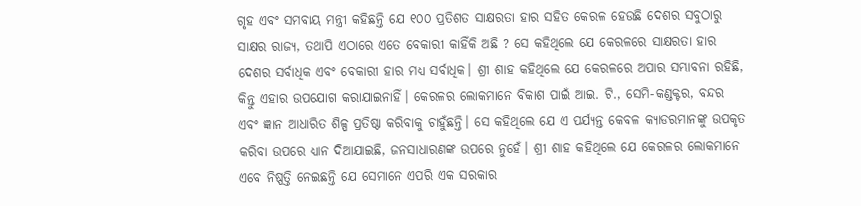ଗୃହ ଏବଂ ସମବାୟ ମନ୍ତ୍ରୀ କହିଛନ୍ତି ଯେ ୧୦୦ ପ୍ରତିଶତ ସାକ୍ଷରତା ହାର ସହିତ କେରଳ ହେଉଛି ଦେଶର ସବୁଠାରୁ ସାକ୍ଷର ରାଜ୍ୟ, ତଥାପି ଏଠାରେ ଏତେ ବେକାରୀ କାହିଁକି ଅଛି ? ସେ କହିଥିଲେ ଯେ କେରଳରେ ସାକ୍ଷରତା ହାର ଦେଶର ସର୍ବାଧିକ ଏବଂ ବେକାରୀ ହାର ମଧ୍ୟ ସର୍ବାଧିକ। ଶ୍ରୀ ଶାହ କହିଥିଲେ ଯେ କେରଳରେ ଅପାର ସମ୍ଭାବନା ରହିଛି, କିନ୍ତୁ ଏହାର ଉପଯୋଗ କରାଯାଇନାହିଁ। କେରଳର ଲୋକମାନେ ବିକାଶ ପାଇଁ ଆଇ. ଟି., ସେମି-କଣ୍ଡକ୍ଟର, ବନ୍ଦର ଏବଂ ଜ୍ଞାନ ଆଧାରିତ ଶିଳ୍ପ ପ୍ରତିଷ୍ଠା କରିବାକୁ ଚାହୁଁଛନ୍ତି। ସେ କହିଥିଲେ ଯେ ଏ ପର୍ଯ୍ୟନ୍ତ କେବଳ କ୍ୟାଡରମାନଙ୍କୁ ଉପକୃତ କରିବା ଉପରେ ଧ୍ୟାନ ଦିଆଯାଇଛି, ଜନସାଧାରଣଙ୍କ ଉପରେ ନୁହେଁ। ଶ୍ରୀ ଶାହ କହିଥିଲେ ଯେ କେରଳର ଲୋକମାନେ ଏବେ ନିଷ୍ପତ୍ତି ନେଇଛନ୍ତି ଯେ ସେମାନେ ଏପରି ଏକ ସରକାର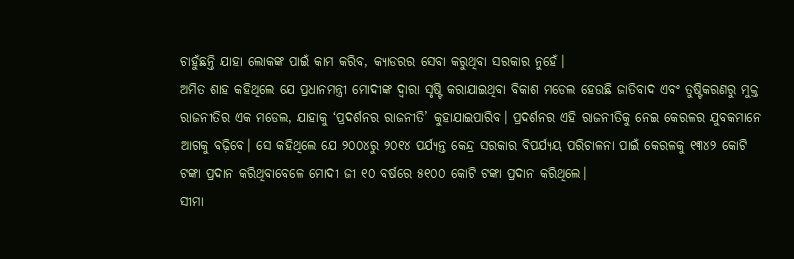ଚାହୁଁଛନ୍ତି ଯାହା ଲୋକଙ୍କ ପାଇଁ କାମ କରିବ, କ୍ୟାଡରର ସେବା କରୁଥିବା ସରକାର ନୁହେଁ।
ଅମିତ ଶାହ କହିଥିଲେ ଯେ ପ୍ରଧାନମନ୍ତ୍ରୀ ମୋଦୀଙ୍କ ଦ୍ୱାରା ସୃଷ୍ଟି କରାଯାଇଥିବା ବିକାଶ ମଡେଲ ହେଉଛି ଜାତିବାଦ ଏବଂ ତୁଷ୍ଟିକରଣରୁ ମୁକ୍ତ ରାଜନୀତିର ଏକ ମଡେଲ, ଯାହାକୁ ‘ପ୍ରଦର୍ଶନର ରାଜନୀତି’ କୁହାଯାଇପାରିବ। ପ୍ରଦର୍ଶନର ଏହି ରାଜନୀତିକୁ ନେଇ କେରଳର ଯୁବକମାନେ ଆଗକୁ ବଢ଼ିବେ। ସେ କହିଥିଲେ ଯେ ୨୦୦୪ରୁ ୨୦୧୪ ପର୍ଯ୍ୟନ୍ତ କେନ୍ଦ୍ର ସରକାର ବିପର୍ଯ୍ୟୟ ପରିଚାଳନା ପାଇଁ କେରଳକୁ ୧୩୪୨ କୋଟି ଟଙ୍କା ପ୍ରଦାନ କରିଥିବାବେଳେ ମୋଦୀ ଜୀ ୧୦ ବର୍ଷରେ ୫୧୦୦ କୋଟି ଟଙ୍କା ପ୍ରଦାନ କରିଥିଲେ।
ସୀମା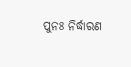ପୁନଃ ନିର୍ଦ୍ଧାରଣ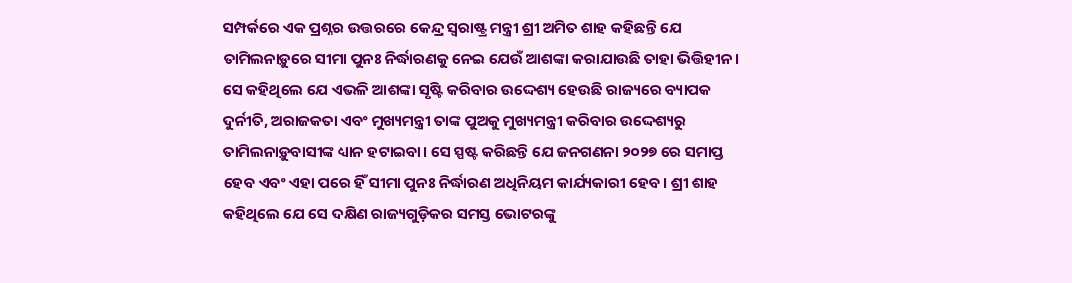ସମ୍ପର୍କରେ ଏକ ପ୍ରଶ୍ନର ଉତ୍ତରରେ କେନ୍ଦ୍ର ସ୍ୱରାଷ୍ଟ୍ର ମନ୍ତ୍ରୀ ଶ୍ରୀ ଅମିତ ଶାହ କହିଛନ୍ତି ଯେ ତାମିଲନାଡ଼ୁରେ ସୀମା ପୁନଃ ନିର୍ଦ୍ଧାରଣକୁ ନେଇ ଯେଉଁ ଆଶଙ୍କା କରାଯାଉଛି ତାହା ଭିତ୍ତିହୀନ। ସେ କହିଥିଲେ ଯେ ଏଭଳି ଆଶଙ୍କା ସୃଷ୍ଟି କରିବାର ଉଦ୍ଦେଶ୍ୟ ହେଉଛି ରାଜ୍ୟରେ ବ୍ୟାପକ ଦୁର୍ନୀତି, ଅରାଜକତା ଏବଂ ମୁଖ୍ୟମନ୍ତ୍ରୀ ତାଙ୍କ ପୁଅକୁ ମୁଖ୍ୟମନ୍ତ୍ରୀ କରିବାର ଉଦ୍ଦେଶ୍ୟରୁ ତାମିଲନାଡ଼ୁବାସୀଙ୍କ ଧ୍ୟାନ ହଟାଇବା। ସେ ସ୍ପଷ୍ଟ କରିଛନ୍ତି ଯେ ଜନଗଣନା ୨୦୨୭ ରେ ସମାପ୍ତ ହେବ ଏବଂ ଏହା ପରେ ହିଁ ସୀମା ପୁନଃ ନିର୍ଦ୍ଧାରଣ ଅଧିନିୟମ କାର୍ଯ୍ୟକାରୀ ହେବ। ଶ୍ରୀ ଶାହ କହିଥିଲେ ଯେ ସେ ଦକ୍ଷିଣ ରାଜ୍ୟଗୁଡ଼ିକର ସମସ୍ତ ଭୋଟରଙ୍କୁ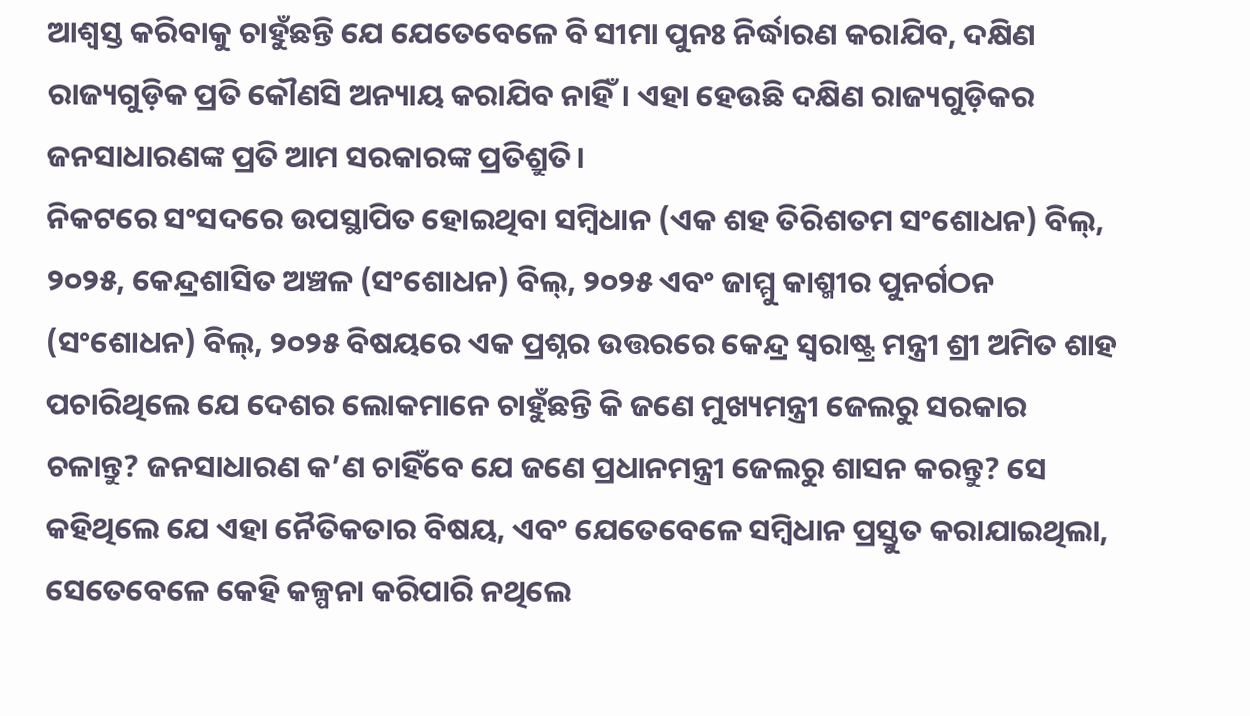ଆଶ୍ୱସ୍ତ କରିବାକୁ ଚାହୁଁଛନ୍ତି ଯେ ଯେତେବେଳେ ବି ସୀମା ପୁନଃ ନିର୍ଦ୍ଧାରଣ କରାଯିବ, ଦକ୍ଷିଣ ରାଜ୍ୟଗୁଡ଼ିକ ପ୍ରତି କୌଣସି ଅନ୍ୟାୟ କରାଯିବ ନାହିଁ। ଏହା ହେଉଛି ଦକ୍ଷିଣ ରାଜ୍ୟଗୁଡ଼ିକର ଜନସାଧାରଣଙ୍କ ପ୍ରତି ଆମ ସରକାରଙ୍କ ପ୍ରତିଶ୍ରୁତି।
ନିକଟରେ ସଂସଦରେ ଉପସ୍ଥାପିତ ହୋଇଥିବା ସମ୍ବିଧାନ (ଏକ ଶହ ତିରିଶତମ ସଂଶୋଧନ) ବିଲ୍, ୨୦୨୫, କେନ୍ଦ୍ରଶାସିତ ଅଞ୍ଚଳ (ସଂଶୋଧନ) ବିଲ୍, ୨୦୨୫ ଏବଂ ଜାମ୍ମୁ କାଶ୍ମୀର ପୁନର୍ଗଠନ (ସଂଶୋଧନ) ବିଲ୍, ୨୦୨୫ ବିଷୟରେ ଏକ ପ୍ରଶ୍ନର ଉତ୍ତରରେ କେନ୍ଦ୍ର ସ୍ୱରାଷ୍ଟ୍ର ମନ୍ତ୍ରୀ ଶ୍ରୀ ଅମିତ ଶାହ ପଚାରିଥିଲେ ଯେ ଦେଶର ଲୋକମାନେ ଚାହୁଁଛନ୍ତି କି ଜଣେ ମୁଖ୍ୟମନ୍ତ୍ରୀ ଜେଲରୁ ସରକାର ଚଳାନ୍ତୁ? ଜନସାଧାରଣ କ’ଣ ଚାହିଁବେ ଯେ ଜଣେ ପ୍ରଧାନମନ୍ତ୍ରୀ ଜେଲରୁ ଶାସନ କରନ୍ତୁ? ସେ କହିଥିଲେ ଯେ ଏହା ନୈତିକତାର ବିଷୟ, ଏବଂ ଯେତେବେଳେ ସମ୍ବିଧାନ ପ୍ରସ୍ତୁତ କରାଯାଇଥିଲା, ସେତେବେଳେ କେହି କଳ୍ପନା କରିପାରି ନଥିଲେ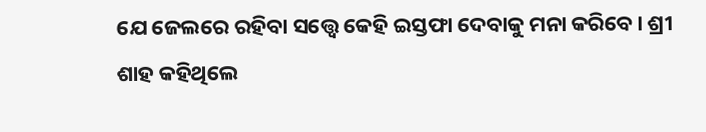ଯେ ଜେଲରେ ରହିବା ସତ୍ତ୍ୱେ କେହି ଇସ୍ତଫା ଦେବାକୁ ମନା କରିବେ। ଶ୍ରୀ ଶାହ କହିଥିଲେ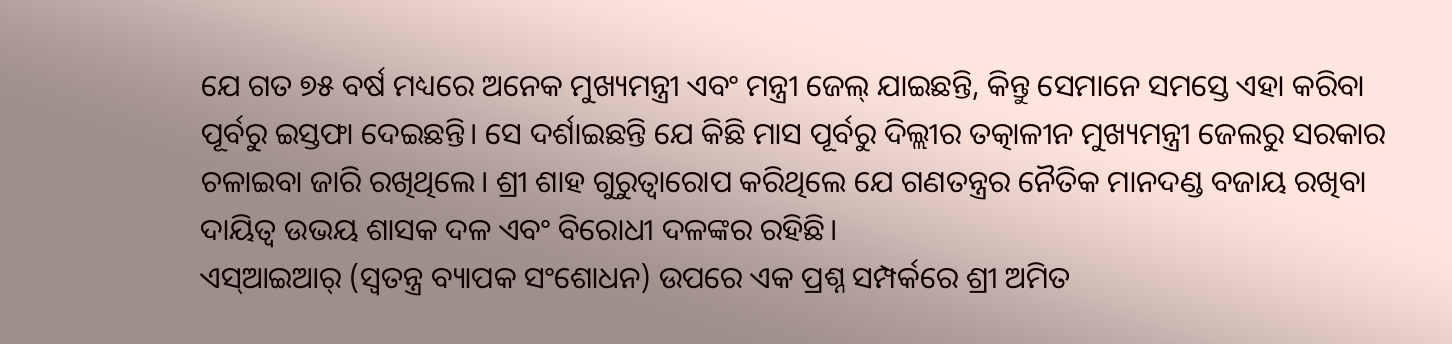ଯେ ଗତ ୭୫ ବର୍ଷ ମଧ୍ୟରେ ଅନେକ ମୁଖ୍ୟମନ୍ତ୍ରୀ ଏବଂ ମନ୍ତ୍ରୀ ଜେଲ୍ ଯାଇଛନ୍ତି, କିନ୍ତୁ ସେମାନେ ସମସ୍ତେ ଏହା କରିବା ପୂର୍ବରୁ ଇସ୍ତଫା ଦେଇଛନ୍ତି। ସେ ଦର୍ଶାଇଛନ୍ତି ଯେ କିଛି ମାସ ପୂର୍ବରୁ ଦିଲ୍ଲୀର ତତ୍କାଳୀନ ମୁଖ୍ୟମନ୍ତ୍ରୀ ଜେଲରୁ ସରକାର ଚଳାଇବା ଜାରି ରଖିଥିଲେ। ଶ୍ରୀ ଶାହ ଗୁରୁତ୍ୱାରୋପ କରିଥିଲେ ଯେ ଗଣତନ୍ତ୍ରର ନୈତିକ ମାନଦଣ୍ଡ ବଜାୟ ରଖିବା ଦାୟିତ୍ୱ ଉଭୟ ଶାସକ ଦଳ ଏବଂ ବିରୋଧୀ ଦଳଙ୍କର ରହିଛି।
ଏସ୍ଆଇଆର୍ (ସ୍ୱତନ୍ତ୍ର ବ୍ୟାପକ ସଂଶୋଧନ) ଉପରେ ଏକ ପ୍ରଶ୍ନ ସମ୍ପର୍କରେ ଶ୍ରୀ ଅମିତ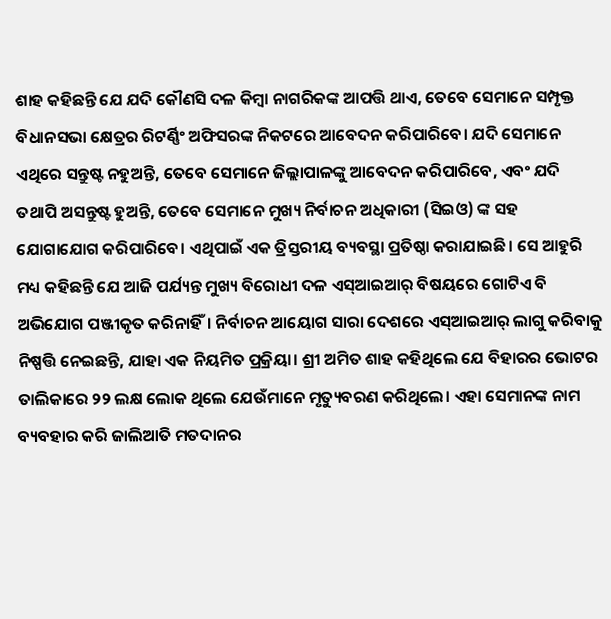ଶାହ କହିଛନ୍ତି ଯେ ଯଦି କୌଣସି ଦଳ କିମ୍ବା ନାଗରିକଙ୍କ ଆପତ୍ତି ଥାଏ, ତେବେ ସେମାନେ ସମ୍ପୃକ୍ତ ବିଧାନସଭା କ୍ଷେତ୍ରର ରିଟର୍ଣ୍ଣିଂ ଅଫିସରଙ୍କ ନିକଟରେ ଆବେଦନ କରିପାରିବେ। ଯଦି ସେମାନେ ଏଥିରେ ସନ୍ତୁଷ୍ଟ ନହୁଅନ୍ତି, ତେବେ ସେମାନେ ଜିଲ୍ଲାପାଳଙ୍କୁ ଆବେଦନ କରିପାରିବେ, ଏବଂ ଯଦି ତଥାପି ଅସନ୍ତୁଷ୍ଟ ହୁଅନ୍ତି, ତେବେ ସେମାନେ ମୁଖ୍ୟ ନିର୍ବାଚନ ଅଧିକାରୀ (ସିଇଓ) ଙ୍କ ସହ ଯୋଗାଯୋଗ କରିପାରିବେ। ଏଥିପାଇଁ ଏକ ତ୍ରିସ୍ତରୀୟ ବ୍ୟବସ୍ଥା ପ୍ରତିଷ୍ଠା କରାଯାଇଛି। ସେ ଆହୁରି ମଧ୍ୟ କହିଛନ୍ତି ଯେ ଆଜି ପର୍ଯ୍ୟନ୍ତ ମୁଖ୍ୟ ବିରୋଧୀ ଦଳ ଏସ୍ଆଇଆର୍ ବିଷୟରେ ଗୋଟିଏ ବି ଅଭିଯୋଗ ପଞ୍ଜୀକୃତ କରିନାହିଁ। ନିର୍ବାଚନ ଆୟୋଗ ସାରା ଦେଶରେ ଏସ୍ଆଇଆର୍ ଲାଗୁ କରିବାକୁ ନିଷ୍ପତ୍ତି ନେଇଛନ୍ତି, ଯାହା ଏକ ନିୟମିତ ପ୍ରକ୍ରିୟା। ଶ୍ରୀ ଅମିତ ଶାହ କହିଥିଲେ ଯେ ବିହାରର ଭୋଟର ତାଲିକାରେ ୨୨ ଲକ୍ଷ ଲୋକ ଥିଲେ ଯେଉଁମାନେ ମୃତ୍ୟୁବରଣ କରିଥିଲେ। ଏହା ସେମାନଙ୍କ ନାମ ବ୍ୟବହାର କରି ଜାଲିଆତି ମତଦାନର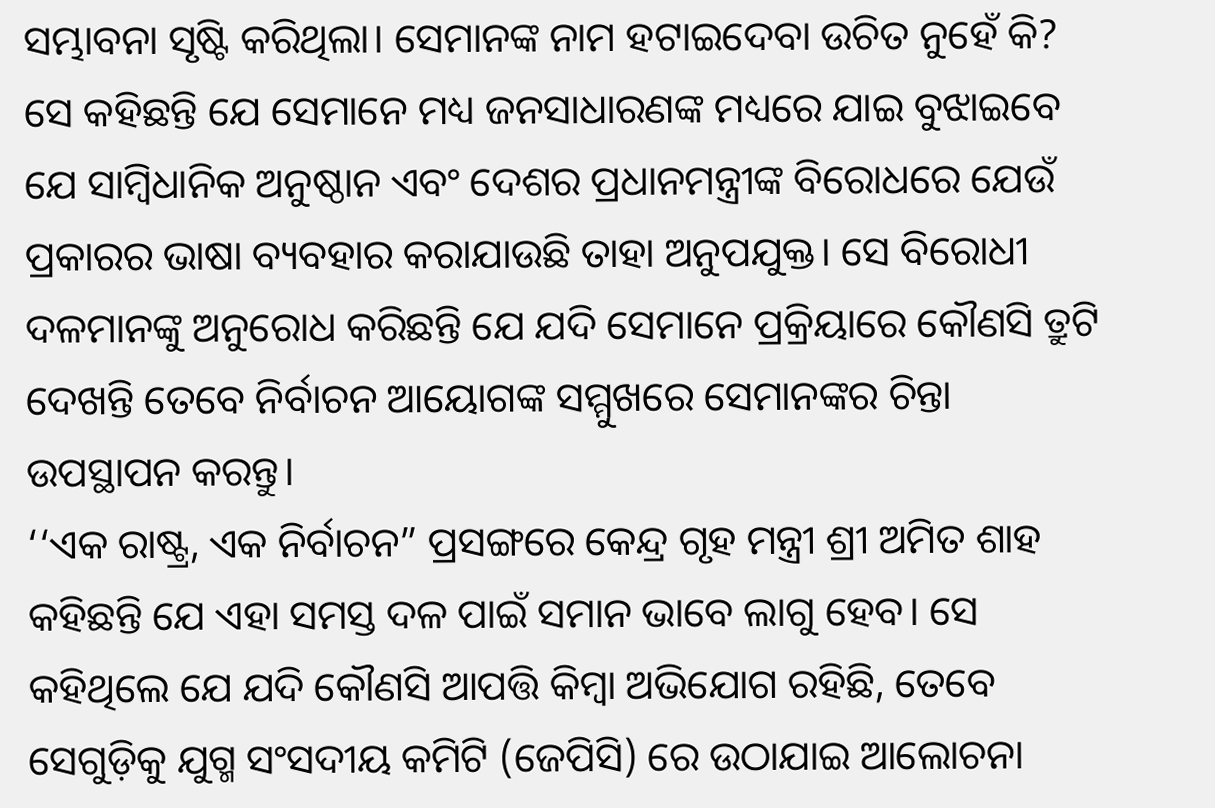ସମ୍ଭାବନା ସୃଷ୍ଟି କରିଥିଲା। ସେମାନଙ୍କ ନାମ ହଟାଇଦେବା ଉଚିତ ନୁହେଁ କି? ସେ କହିଛନ୍ତି ଯେ ସେମାନେ ମଧ୍ୟ ଜନସାଧାରଣଙ୍କ ମଧ୍ୟରେ ଯାଇ ବୁଝାଇବେ ଯେ ସାମ୍ବିଧାନିକ ଅନୁଷ୍ଠାନ ଏବଂ ଦେଶର ପ୍ରଧାନମନ୍ତ୍ରୀଙ୍କ ବିରୋଧରେ ଯେଉଁ ପ୍ରକାରର ଭାଷା ବ୍ୟବହାର କରାଯାଉଛି ତାହା ଅନୁପଯୁକ୍ତ। ସେ ବିରୋଧୀ ଦଳମାନଙ୍କୁ ଅନୁରୋଧ କରିଛନ୍ତି ଯେ ଯଦି ସେମାନେ ପ୍ରକ୍ରିୟାରେ କୌଣସି ତ୍ରୁଟି ଦେଖନ୍ତି ତେବେ ନିର୍ବାଚନ ଆୟୋଗଙ୍କ ସମ୍ମୁଖରେ ସେମାନଙ୍କର ଚିନ୍ତା ଉପସ୍ଥାପନ କରନ୍ତୁ।
‘‘ଏକ ରାଷ୍ଟ୍ର, ଏକ ନିର୍ବାଚନ” ପ୍ରସଙ୍ଗରେ କେନ୍ଦ୍ର ଗୃହ ମନ୍ତ୍ରୀ ଶ୍ରୀ ଅମିତ ଶାହ କହିଛନ୍ତି ଯେ ଏହା ସମସ୍ତ ଦଳ ପାଇଁ ସମାନ ଭାବେ ଲାଗୁ ହେବ। ସେ କହିଥିଲେ ଯେ ଯଦି କୌଣସି ଆପତ୍ତି କିମ୍ବା ଅଭିଯୋଗ ରହିଛି, ତେବେ ସେଗୁଡ଼ିକୁ ଯୁଗ୍ମ ସଂସଦୀୟ କମିଟି (ଜେପିସି) ରେ ଉଠାଯାଇ ଆଲୋଚନା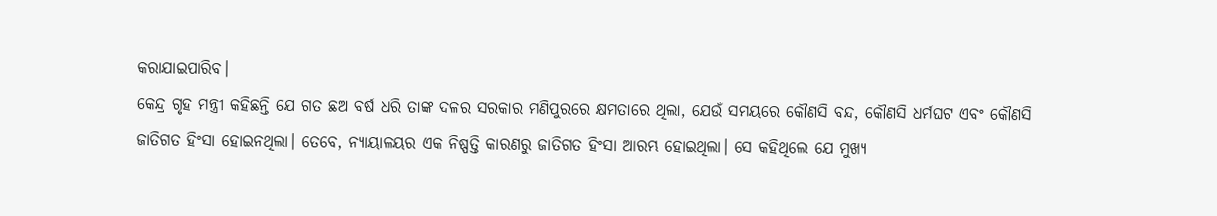କରାଯାଇପାରିବ।
କେନ୍ଦ୍ର ଗୃହ ମନ୍ତ୍ରୀ କହିଛନ୍ତି ଯେ ଗତ ଛଅ ବର୍ଷ ଧରି ତାଙ୍କ ଦଳର ସରକାର ମଣିପୁରରେ କ୍ଷମତାରେ ଥିଲା, ଯେଉଁ ସମୟରେ କୌଣସି ବନ୍ଦ, କୌଣସି ଧର୍ମଘଟ ଏବଂ କୌଣସି ଜାତିଗତ ହିଂସା ହୋଇନଥିଲା। ତେବେ, ନ୍ୟାୟାଳୟର ଏକ ନିଷ୍ପତ୍ତି କାରଣରୁ ଜାତିଗତ ହିଂସା ଆରମ୍ଭ ହୋଇଥିଲା। ସେ କହିଥିଲେ ଯେ ମୁଖ୍ୟ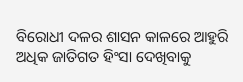ବିରୋଧୀ ଦଳର ଶାସନ କାଳରେ ଆହୁରି ଅଧିକ ଜାତିଗତ ହିଂସା ଦେଖିବାକୁ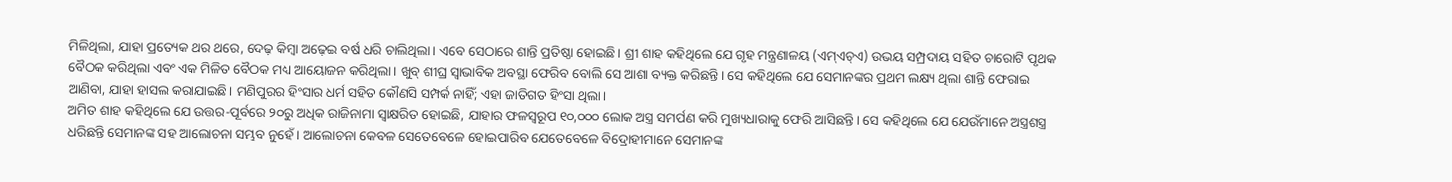ମିଳିଥିଲା, ଯାହା ପ୍ରତ୍ୟେକ ଥର ଥରେ, ଦେଢ଼ କିମ୍ବା ଅଢ଼େଇ ବର୍ଷ ଧରି ଚାଲିଥିଲା। ଏବେ ସେଠାରେ ଶାନ୍ତି ପ୍ରତିଷ୍ଠା ହୋଇଛି। ଶ୍ରୀ ଶାହ କହିଥିଲେ ଯେ ଗୃହ ମନ୍ତ୍ରଣାଳୟ (ଏମ୍ଏଚ୍ଏ) ଉଭୟ ସମ୍ପ୍ରଦାୟ ସହିତ ଚାରୋଟି ପୃଥକ ବୈଠକ କରିଥିଲା ଏବଂ ଏକ ମିଳିତ ବୈଠକ ମଧ୍ୟ ଆୟୋଜନ କରିଥିଲା। ଖୁବ୍ ଶୀଘ୍ର ସ୍ୱାଭାବିକ ଅବସ୍ଥା ଫେରିବ ବୋଲି ସେ ଆଶା ବ୍ୟକ୍ତ କରିଛନ୍ତି। ସେ କହିଥିଲେ ଯେ ସେମାନଙ୍କର ପ୍ରଥମ ଲକ୍ଷ୍ୟ ଥିଲା ଶାନ୍ତି ଫେରାଇ ଆଣିବା, ଯାହା ହାସଲ କରାଯାଇଛି। ମଣିପୁରର ହିଂସାର ଧର୍ମ ସହିତ କୌଣସି ସମ୍ପର୍କ ନାହିଁ; ଏହା ଜାତିଗତ ହିଂସା ଥିଲା।
ଅମିତ ଶାହ କହିଥିଲେ ଯେ ଉତ୍ତର-ପୂର୍ବରେ ୨୦ରୁ ଅଧିକ ରାଜିନାମା ସ୍ୱାକ୍ଷରିତ ହୋଇଛି, ଯାହାର ଫଳସ୍ୱରୂପ ୧୦,୦୦୦ ଲୋକ ଅସ୍ତ୍ର ସମର୍ପଣ କରି ମୁଖ୍ୟଧାରାକୁ ଫେରି ଆସିଛନ୍ତି। ସେ କହିଥିଲେ ଯେ ଯେଉଁମାନେ ଅସ୍ତ୍ରଶସ୍ତ୍ର ଧରିଛନ୍ତି ସେମାନଙ୍କ ସହ ଆଲୋଚନା ସମ୍ଭବ ନୁହେଁ। ଆଲୋଚନା କେବଳ ସେତେବେଳେ ହୋଇପାରିବ ଯେତେବେଳେ ବିଦ୍ରୋହୀମାନେ ସେମାନଙ୍କ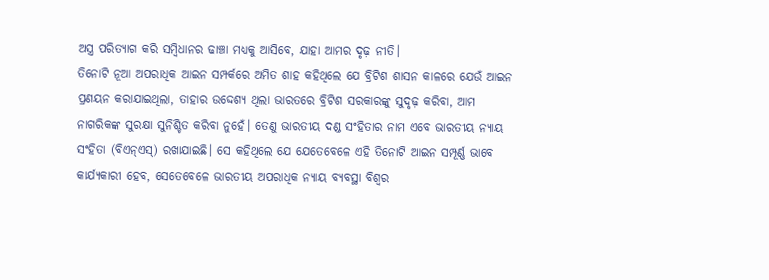ଅସ୍ତ୍ର ପରିତ୍ୟାଗ କରି ସମ୍ବିଧାନର ଢାଞ୍ଚା ମଧ୍ୟକୁ ଆସିବେ, ଯାହା ଆମର ଦୃଢ଼ ନୀତି।
ତିନୋଟି ନୂଆ ଅପରାଧିକ ଆଇନ ସମ୍ପର୍କରେ ଅମିତ ଶାହ କହିଥିଲେ ଯେ ବ୍ରିଟିଶ ଶାସନ କାଳରେ ଯେଉଁ ଆଇନ ପ୍ରଣୟନ କରାଯାଇଥିଲା, ତାହାର ଉଦ୍ଦେଶ୍ୟ ଥିଲା ଭାରତରେ ବ୍ରିଟିଶ ସରକାରଙ୍କୁ ସୁଦୃଢ଼ କରିବା, ଆମ ନାଗରିକଙ୍କ ସୁରକ୍ଷା ସୁନିଶ୍ଚିତ କରିବା ନୁହେଁ। ତେଣୁ ଭାରତୀୟ ଦଣ୍ଡ ସଂହିତାର ନାମ ଏବେ ଭାରତୀୟ ନ୍ୟାୟ ସଂହିତା (ବିଏନ୍ଏସ୍) ରଖାଯାଇଛି। ସେ କହିଥିଲେ ଯେ ଯେତେବେଳେ ଏହି ତିନୋଟି ଆଇନ ସମ୍ପୂର୍ଣ୍ଣ ଭାବେ କାର୍ଯ୍ୟକାରୀ ହେବ, ସେତେବେଳେ ଭାରତୀୟ ଅପରାଧିକ ନ୍ୟାୟ ବ୍ୟବସ୍ଥା ବିଶ୍ୱର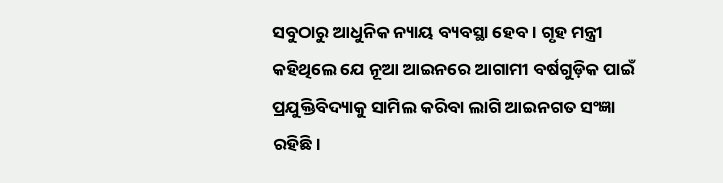ସବୁଠାରୁ ଆଧୁନିକ ନ୍ୟାୟ ବ୍ୟବସ୍ଥା ହେବ। ଗୃହ ମନ୍ତ୍ରୀ କହିଥିଲେ ଯେ ନୂଆ ଆଇନରେ ଆଗାମୀ ବର୍ଷଗୁଡ଼ିକ ପାଇଁ ପ୍ରଯୁକ୍ତିବିଦ୍ୟାକୁ ସାମିଲ କରିବା ଲାଗି ଆଇନଗତ ସଂଜ୍ଞା ରହିଛି।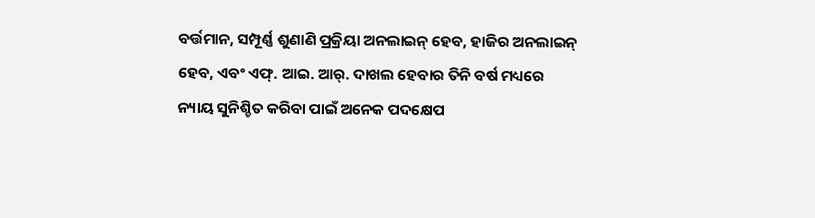ବର୍ତ୍ତମାନ, ସମ୍ପୂର୍ଣ୍ଣ ଶୁଣାଣି ପ୍ରକ୍ରିୟା ଅନଲାଇନ୍ ହେବ, ହାଜିର ଅନଲାଇନ୍ ହେବ, ଏବଂ ଏଫ୍. ଆଇ. ଆର୍. ଦାଖଲ ହେବାର ତିନି ବର୍ଷ ମଧ୍ୟରେ ନ୍ୟାୟ ସୁନିଶ୍ଚିତ କରିବା ପାଇଁ ଅନେକ ପଦକ୍ଷେପ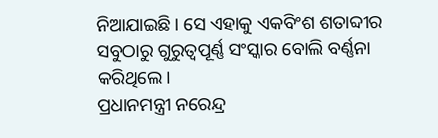ନିଆଯାଇଛି। ସେ ଏହାକୁ ଏକବିଂଶ ଶତାବ୍ଦୀର ସବୁଠାରୁ ଗୁରୁତ୍ୱପୂର୍ଣ୍ଣ ସଂସ୍କାର ବୋଲି ବର୍ଣ୍ଣନା କରିଥିଲେ।
ପ୍ରଧାନମନ୍ତ୍ରୀ ନରେନ୍ଦ୍ର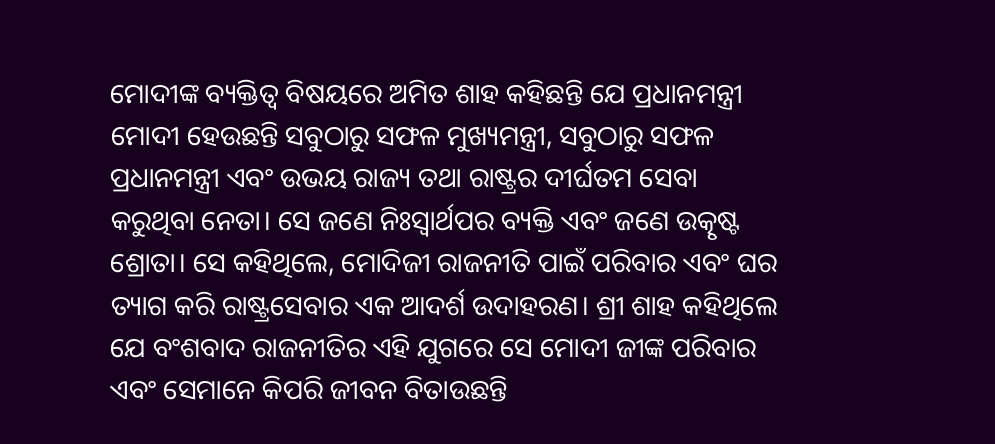ମୋଦୀଙ୍କ ବ୍ୟକ୍ତିତ୍ୱ ବିଷୟରେ ଅମିତ ଶାହ କହିଛନ୍ତି ଯେ ପ୍ରଧାନମନ୍ତ୍ରୀ ମୋଦୀ ହେଉଛନ୍ତି ସବୁଠାରୁ ସଫଳ ମୁଖ୍ୟମନ୍ତ୍ରୀ, ସବୁଠାରୁ ସଫଳ ପ୍ରଧାନମନ୍ତ୍ରୀ ଏବଂ ଉଭୟ ରାଜ୍ୟ ତଥା ରାଷ୍ଟ୍ରର ଦୀର୍ଘତମ ସେବା କରୁଥିବା ନେତା। ସେ ଜଣେ ନିଃସ୍ୱାର୍ଥପର ବ୍ୟକ୍ତି ଏବଂ ଜଣେ ଉତ୍କୃଷ୍ଟ ଶ୍ରୋତା। ସେ କହିଥିଲେ, ମୋଦିଜୀ ରାଜନୀତି ପାଇଁ ପରିବାର ଏବଂ ଘର ତ୍ୟାଗ କରି ରାଷ୍ଟ୍ରସେବାର ଏକ ଆଦର୍ଶ ଉଦାହରଣ। ଶ୍ରୀ ଶାହ କହିଥିଲେ ଯେ ବଂଶବାଦ ରାଜନୀତିର ଏହି ଯୁଗରେ ସେ ମୋଦୀ ଜୀଙ୍କ ପରିବାର ଏବଂ ସେମାନେ କିପରି ଜୀବନ ବିତାଉଛନ୍ତି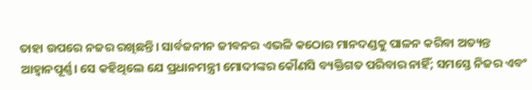ତାହା ଉପରେ ନଜର ରଖିଛନ୍ତି। ସାର୍ବଜନୀନ ଜୀବନର ଏଭଳି କଠୋର ମାନଦଣ୍ଡକୁ ପାଳନ କରିବା ଅତ୍ୟନ୍ତ ଆହ୍ୱାନପୂର୍ଣ୍ଣ। ସେ କହିଥିଲେ ଯେ ପ୍ରଧାନମନ୍ତ୍ରୀ ମୋଦୀଙ୍କର କୌଣସି ବ୍ୟକ୍ତିଗତ ପରିବାର ନାହିଁ; ସମସ୍ତେ ନିଜର ଏବଂ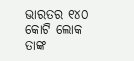ଭାରତର ୧୪୦ କୋଟି ଲୋକ ତାଙ୍କ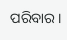ପରିବାର।